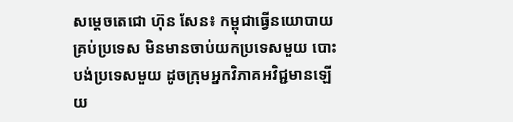សម្តេចតេជោ ហ៊ុន សែន៖ កម្ពុជាធ្វើនយោបាយគ្រប់ប្រទេស មិនមានចាប់យកប្រទេសមួយ បោះបង់ប្រទេសមួយ ដូចក្រុមអ្នកវិភាគអវិជ្ជមានឡើយ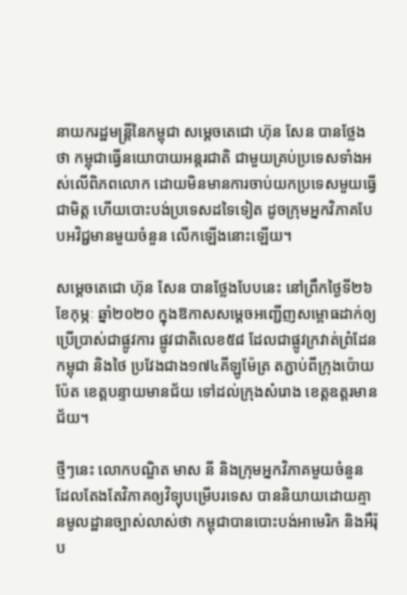នាយករដ្ឋមន្ត្រីនៃកម្ពុជា សម្តេចតេជោ ហ៊ុន សែន បានថ្លែងថា កម្ពុជាធ្វើនយោបាយអន្តរជាតិ ជាមួយគ្រប់ប្រទេសទាំងអស់លើពិភពលោក ដោយមិនមានការចាប់យកប្រទេសមួយធ្វើជាមិត្ត ហើយបោះបង់ប្រទេសដទៃទៀត ដូចក្រុមអ្នកវិភាគបែបអវិជ្ជមានមួយចំនួន លើកឡើងនោះឡើយ។

សម្តេចតេជោ ហ៊ុន សែន បានថ្លែងបែបនេះ នៅព្រឹកថ្ងៃទី២៦ ខែកុម្ភៈ ឆ្នាំ២០២០ ក្នុងឱកាសសម្តេចអញ្ជើញសម្ពោធដាក់ឲ្យប្រើប្រាស់ជាផ្លូវការ ផ្លូវជាតិលេខ៥៨ ដែលជាផ្លូវក្រវាត់ព្រំដែនកម្ពុជា និងថៃ ប្រវែងជាង១៧៤គីឡូម៉ែត្រ តភ្ជាប់ពីក្រុងប៉ោយប៉ែត ខេត្តបន្ទាយមានជ័យ ទៅដល់ក្រុងសំរោង ខេត្តឧត្តរមានជ័យ។

ថ្មីៗនេះ លោកបណ្ឌិត មាស នី និងក្រុមអ្នកវិភាគមួយចំនួន ដែលតែងតែវិភាគឲ្យវិទ្យុបម្រើបរទេស បាននិយាយដោយគ្មានមូលដ្ឋានច្បាស់លាស់ថា កម្ពុជាបានបោះបង់អាមេរិក និងអឺរ៉ុប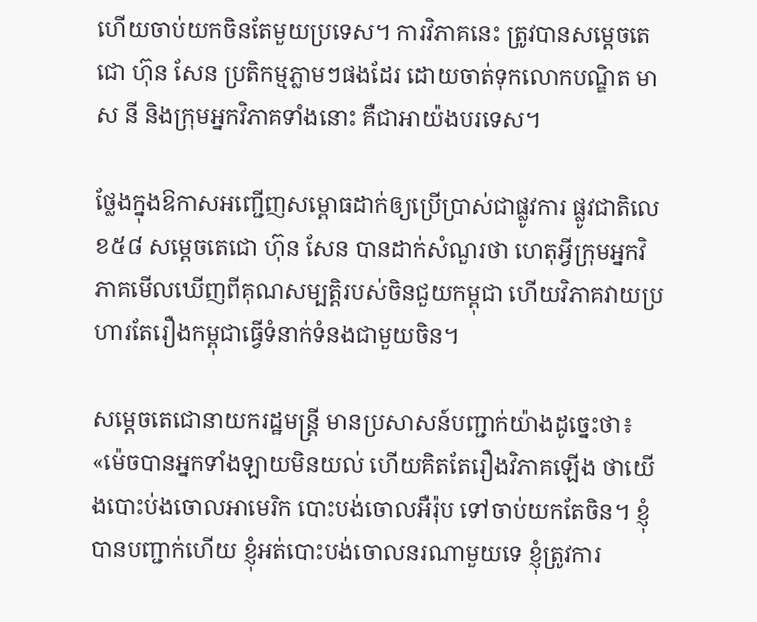ហើយចាប់យកចិនតែមួយប្រទេស។ ការវិភាគនេះ ត្រូវបានសម្តេចតេជោ ហ៊ុន សែន ប្រតិកម្មភ្លាមៗផងដែរ ដោយចាត់ទុកលោកបណ្ឌិត មាស នី និងក្រុមអ្នកវិភាគទាំងនោះ គឺជាអាយ៉ងបរទេស។

ថ្លែងក្នុងឱកាសអញ្ជើញសម្ពោធដាក់ឲ្យប្រើប្រាស់ជាផ្លូវការ ផ្លូវជាតិលេខ៥៨ សម្តេចតេជោ ហ៊ុន សែន បានដាក់សំណួរថា ហេតុអ្វីក្រុមអ្នកវិភាគមើលឃើញពីគុណសម្បត្តិរបស់ចិនជួយកម្ពុជា ហើយវិភាគវាយប្រហារតែរឿងកម្ពុជាធ្វើទំនាក់ទំនងជាមួយចិន។

សម្តេចតេជោនាយករដ្ឋមន្ត្រី មានប្រសាសន៍បញ្ជាក់យ៉ាងដូច្នេះថា៖ «ម៉េចបានអ្នកទាំងឡាយមិនយល់ ហើយគិតតែរឿងវិភាគឡើង ថាយើងបោះប់ងចោលអាមេរិក បោះបង់ចោលអឺរ៉ុប ទៅចាប់យកតែចិន។ ខ្ញុំបានបញ្ជាក់ហើយ ខ្ញុំអត់បោះបង់ចោលនរណាមួយទេ ខ្ញុំត្រូវការ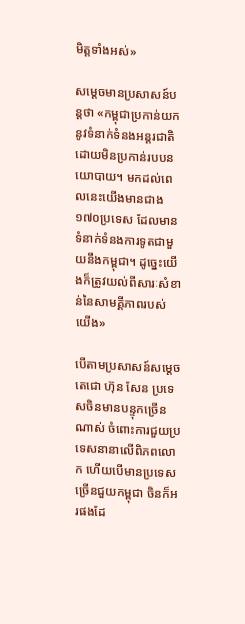មិត្តទាំងអស់»

សម្តេចមានប្រសាសន៍បន្តថា «កម្ពុជាប្រកាន់យកនូវទំនាក់ទំនងអន្តរជាតិ ដោយមិនប្រកាន់របបនយោបាយ។ មកដល់ពេលនេះយើងមានជាង១៧០ប្រទេស ដែលមានទំនាក់ទំនងការទូតជាមួយនឹងកម្ពុជា។ ដូច្នេះយើងក៏ត្រូវយល់ពីសារៈសំខាន់នៃសាមគ្គីភាពរបស់យើង»

បើតាមប្រសាសន៍សម្តេចតេជោ ហ៊ុន សែន ប្រទេសចិនមានបន្ទុកច្រើនណាស់ ចំពោះការជួយប្រទេសនានាលើពិភពលោក ហើយបើមានប្រទេសច្រើនជួយកម្ពុជា ចិនក៏អរផងដែ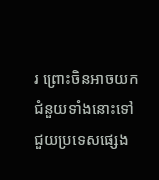រ ព្រោះចិនអាចយកជំនួយទាំងនោះទៅជួយប្រទេសផ្សេង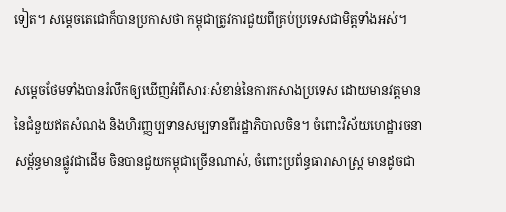ទៀត។ សម្តេចតេជោក៏បានប្រកាសថា កម្ពុជាត្រូវការជួយពីគ្រប់ប្រទេសជាមិត្តទាំងអស់។

សម្តេចថែមទាំងបានរំលឹកឲ្យឃើញអំពីសារៈសំខាន់នៃការកសាងប្រទេស ដោយមានវត្តមាននៃជំនួយឥតសំណង និងហិរញ្ញប្បទានសម្បទានពីរដ្ឋាភិបាលចិន។ ចំពោះវិស័យហេដ្ឋារចនាសម្ព័ន្ធមានផ្លូវជាដើម ចិនបានជួយកម្ពុជាច្រើនណាស់, ចំពោះប្រព័ន្ធធារាសាស្ត្រ មានដូចជា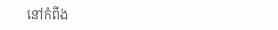នៅកំពីង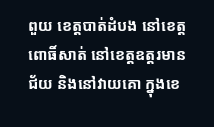ពួយ ខេត្តបាត់ដំបង នៅខេត្តពោធិ៍សាត់ នៅខេត្តឧត្តរមានជ័យ និងនៅវាយគោ ក្នុងខេ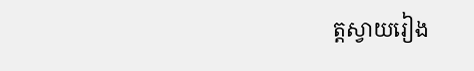ត្តស្វាយរៀង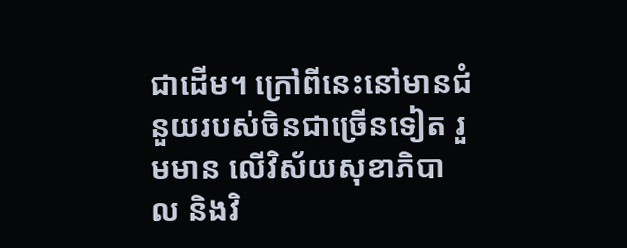ជាដើម។ ក្រៅពីនេះនៅមានជំនួយរបស់ចិនជាច្រើនទៀត រួមមាន លើវិស័យសុខាភិបាល និងវិ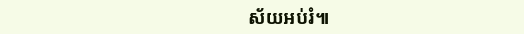ស័យអប់រំ៕